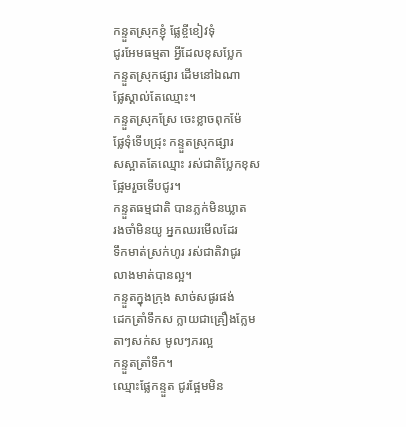កន្ទួតស្រុកខ្ញុំ ផ្លែខ្ចីខៀវទុំ
ជូរអែមធម្មតា អ្វីដែលខុសប្លែក
កន្ទួតស្រុកផ្សារ ដើមនៅឯណា
ផ្លែស្គាល់តែឈ្មោះ។
កន្ទួតស្រុកស្រែ ចេះខ្លាចពុកម៉ែ
ផ្លែទុំទើបជ្រុះ កន្ទួតស្រុកផ្សារ
សស្អាតតែឈ្មោះ រស់ជាតិប្លែកខុស
ផ្អែមរួចទើបជូរ។
កន្ទួតធម្មជាតិ បានភ្លក់មិនឃ្លាត
រងចាំមិនយូ អ្នកឈរមើលដែរ
ទឹកមាត់ស្រក់ហូរ រស់ជាតិវាជូរ
លាងមាត់បានល្អ។
កន្ទួតក្នុងក្រុង សាច់សផូរផង់
ដេកត្រាំទឹកស ក្លាយជាគ្រឿងក្លែម
តាៗសក់ស មូលៗភរល្អ
កន្ទួតត្រាំទឹក។
ឈ្មោះផ្លែកន្ទួត ជូរផ្អែមមិន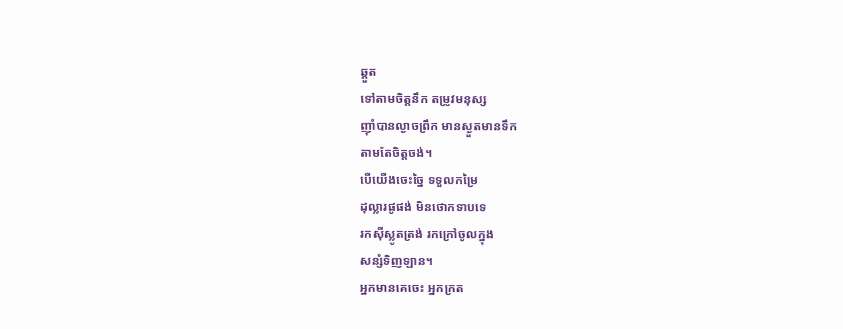ឆ្គួត
ទៅតាមចិត្តនឹក តម្រូវមនុស្ស
ញ៉ាំបានល្ងាចព្រឹក មានស្ងួតមានទឹក
តាមតែចិត្តចង់។
បើយើងចេះច្នៃ ទទួលកម្រៃ
ដុល្លារផូផង់ មិនថោកទាបទេ
រកស៊ីស្លូតត្រង់ រកក្រៅចូលក្នុង
សន្សំទិញឡាន។
អ្នកមានគេចេះ អ្នកក្រត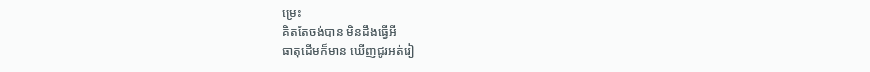ម្រេះ
គិតតែចង់បាន មិនដឹងធ្វើអី
ធាតុដើមក៏មាន ឃើញជូរអត់រៀ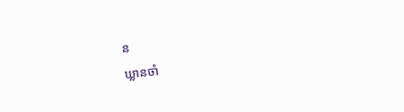ន
ឃ្លានចាំ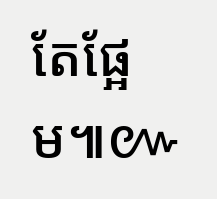តែផ្អែម៕៚